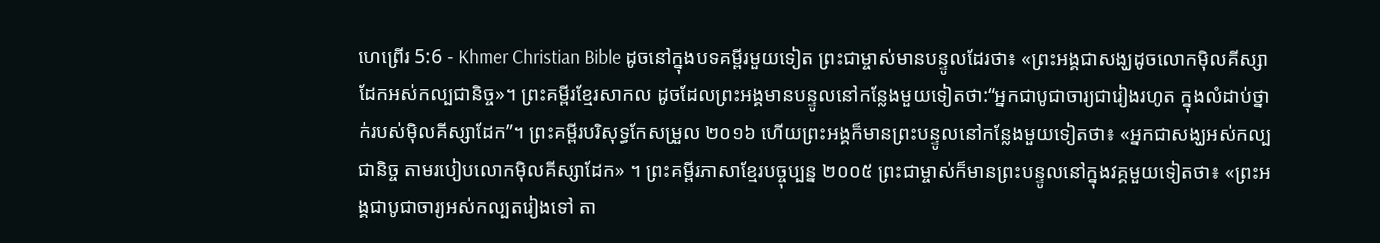ហេព្រើរ 5:6 - Khmer Christian Bible ដូចនៅក្នុងបទគម្ពីរមួយទៀត ព្រះជាម្ចាស់មានបន្ទូលដែរថា៖ «ព្រះអង្គជាសង្ឃដូចលោកម៉ិលគីស្សាដែកអស់កល្បជានិច្ច»។ ព្រះគម្ពីរខ្មែរសាកល ដូចដែលព្រះអង្គមានបន្ទូលនៅកន្លែងមួយទៀតថា:“អ្នកជាបូជាចារ្យជារៀងរហូត ក្នុងលំដាប់ថ្នាក់របស់ម៉ិលគីស្សាដែក”។ ព្រះគម្ពីរបរិសុទ្ធកែសម្រួល ២០១៦ ហើយព្រះអង្គក៏មានព្រះបន្ទូលនៅកន្លែងមួយទៀតថា៖ «អ្នកជាសង្ឃអស់កល្បជានិច្ច តាមរបៀបលោកម៉ិលគីស្សាដែក» ។ ព្រះគម្ពីរភាសាខ្មែរបច្ចុប្បន្ន ២០០៥ ព្រះជាម្ចាស់ក៏មានព្រះបន្ទូលនៅក្នុងវគ្គមួយទៀតថា៖ «ព្រះអង្គជាបូជាចារ្យអស់កល្បតរៀងទៅ តា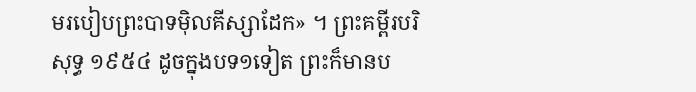មរបៀបព្រះបាទម៉ិលគីស្សាដែក» ។ ព្រះគម្ពីរបរិសុទ្ធ ១៩៥៤ ដូចក្នុងបទ១ទៀត ព្រះក៏មានប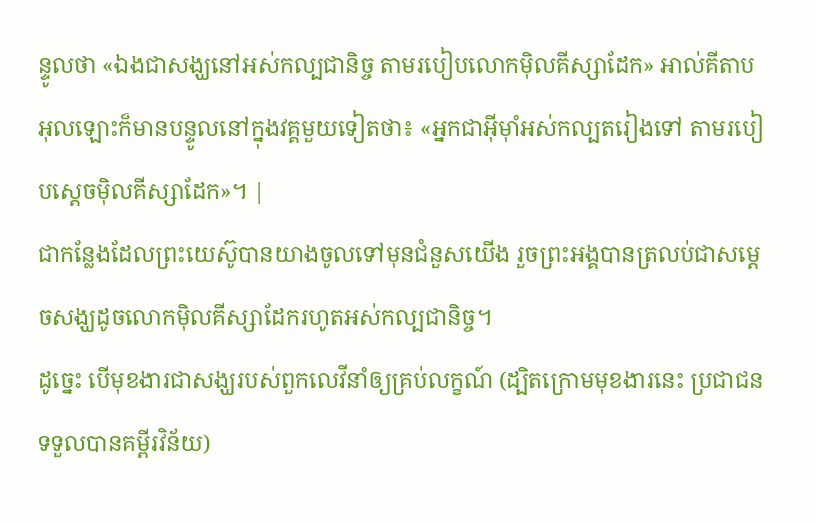ន្ទូលថា «ឯងជាសង្ឃនៅអស់កល្បជានិច្ច តាមរបៀបលោកម៉ិលគីស្សាដែក» អាល់គីតាប អុលឡោះក៏មានបន្ទូលនៅក្នុងវគ្គមួយទៀតថា៖ «អ្នកជាអ៊ីមុាំអស់កល្បតរៀងទៅ តាមរបៀបស្តេចម៉ិលគីស្សាដែក»។ |
ជាកន្លែងដែលព្រះយេស៊ូបានយាងចូលទៅមុនជំនួសយើង រួចព្រះអង្គបានត្រលប់ជាសម្ដេចសង្ឃដូចលោកម៉ិលគីស្សាដែករហូតអស់កល្បជានិច្ច។
ដូច្នេះ បើមុខងារជាសង្ឃរបស់ពួកលេវីនាំឲ្យគ្រប់លក្ខណ៍ (ដ្បិតក្រោមមុខងារនេះ ប្រជាជនទទួលបានគម្ពីរវិន័យ)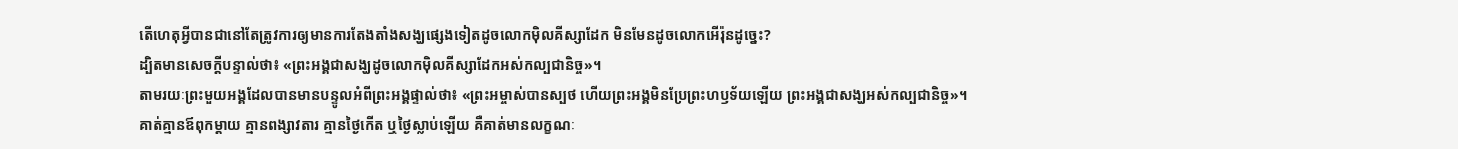តើហេតុអ្វីបានជានៅតែត្រូវការឲ្យមានការតែងតាំងសង្ឃផ្សេងទៀតដូចលោកម៉ិលគីស្សាដែក មិនមែនដូចលោកអើរ៉ុនដូច្នេះ?
ដ្បិតមានសេចក្ដីបន្ទាល់ថា៖ «ព្រះអង្គជាសង្ឃដូចលោកម៉ិលគីស្សាដែកអស់កល្បជានិច្ច»។
តាមរយៈព្រះមួយអង្គដែលបានមានបន្ទូលអំពីព្រះអង្គផ្ទាល់ថា៖ «ព្រះអម្ចាស់បានស្បថ ហើយព្រះអង្គមិនប្រែព្រះហឫទ័យឡើយ ព្រះអង្គជាសង្ឃអស់កល្បជានិច្ច»។
គាត់គ្មានឪពុកម្ដាយ គ្មានពង្សាវតារ គ្មានថ្ងៃកើត ឬថ្ងៃស្លាប់ឡើយ គឺគាត់មានលក្ខណៈ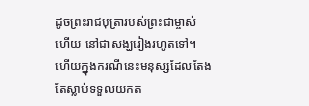ដូចព្រះរាជបុត្រារបស់ព្រះជាម្ចាស់ ហើយ នៅជាសង្ឃរៀងរហូតទៅ។
ហើយក្នុងករណីនេះមនុស្សដែលតែងតែស្លាប់ទទួលយកត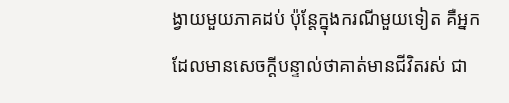ង្វាយមួយភាគដប់ ប៉ុន្ដែក្នុងករណីមួយទៀត គឺអ្នកដែលមានសេចក្ដីបន្ទាល់ថាគាត់មានជីវិតរស់ ជា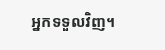អ្នកទទួលវិញ។